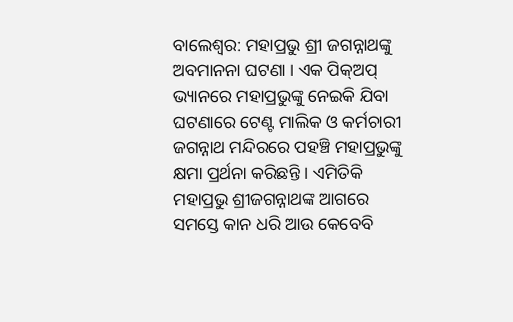ବାଲେଶ୍ବର: ମହାପ୍ରଭୁ ଶ୍ରୀ ଜଗନ୍ନାଥଙ୍କୁ ଅବମାନନା ଘଟଣା । ଏକ ପିକ୍ଅପ୍ ଭ୍ୟାନରେ ମହାପ୍ରଭୁଙ୍କୁ ନେଇକି ଯିବା ଘଟଣାରେ ଟେଣ୍ଟ ମାଲିକ ଓ କର୍ମଚାରୀ ଜଗନ୍ନାଥ ମନ୍ଦିରରେ ପହଞ୍ଚି ମହାପ୍ରଭୁଙ୍କୁ କ୍ଷମା ପ୍ରର୍ଥନା କରିଛନ୍ତି । ଏମିତିକି ମହାପ୍ରଭୁ ଶ୍ରୀଜଗନ୍ନାଥଙ୍କ ଆଗରେ ସମସ୍ତେ କାନ ଧରି ଆଉ କେବେବି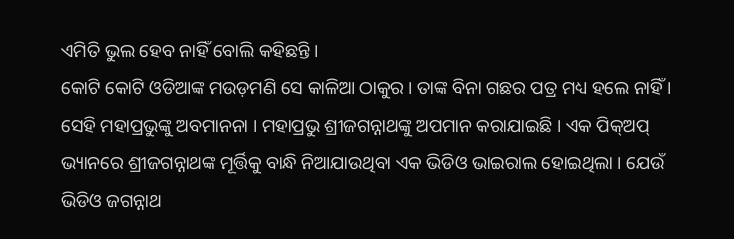ଏମିତି ଭୁଲ ହେବ ନାହିଁ ବୋଲି କହିଛନ୍ତି ।
କୋଟି କୋଟି ଓଡିଆଙ୍କ ମଉଡ଼ମଣି ସେ କାଳିଆ ଠାକୁର । ତାଙ୍କ ବିନା ଗଛର ପତ୍ର ମଧ୍ୟ ହଲେ ନାହିଁ । ସେହି ମହାପ୍ରଭୁଙ୍କୁ ଅବମାନନା । ମହାପ୍ରଭୁ ଶ୍ରୀଜଗନ୍ନାଥଙ୍କୁ ଅପମାନ କରାଯାଇଛି । ଏକ ପିକ୍ଅପ୍ ଭ୍ୟାନରେ ଶ୍ରୀଜଗନ୍ନାଥଙ୍କ ମୂର୍ତ୍ତିକୁ ବାନ୍ଧି ନିଆଯାଉଥିବା ଏକ ଭିଡିଓ ଭାଇରାଲ ହୋଇଥିଲା । ଯେଉଁ ଭିଡିଓ ଜଗନ୍ନାଥ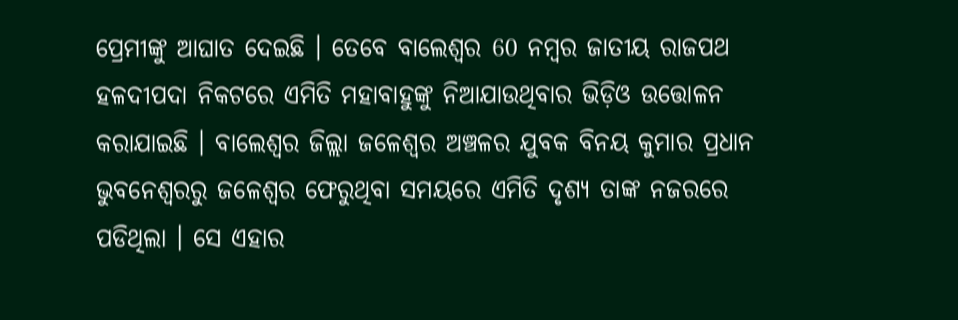ପ୍ରେମୀଙ୍କୁ ଆଘାତ ଦେଇଛି । ତେବେ ବାଲେଶ୍ଵର 60 ନମ୍ବର ଜାତୀୟ ରାଜପଥ ହଳଦୀପଦା ନିକଟରେ ଏମିତି ମହାବାହୁଙ୍କୁ ନିଆଯାଉଥିବାର ଭିଡ଼ିଓ ଉତ୍ତୋଳନ କରାଯାଇଛି । ବାଲେଶ୍ବର ଜିଲ୍ଲା ଜଳେଶ୍ବର ଅଞ୍ଚଳର ଯୁବକ ବିନୟ କୁମାର ପ୍ରଧାନ ଭୁବନେଶ୍ବରରୁ ଜଳେଶ୍ବର ଫେରୁଥିବା ସମୟରେ ଏମିତି ଦୃଶ୍ୟ ତାଙ୍କ ନଜରରେ ପଡିଥିଲା । ସେ ଏହାର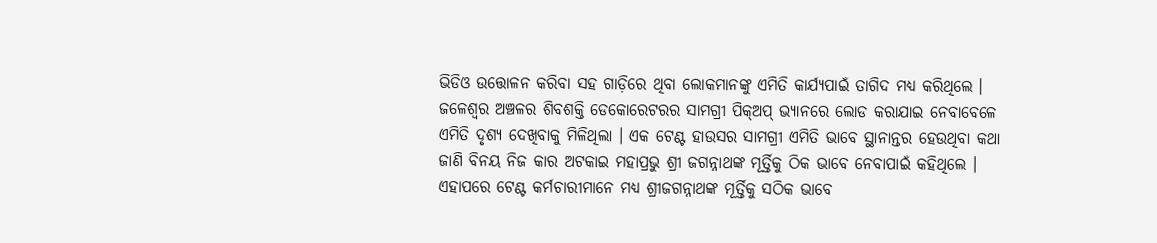ଭିଡିଓ ଉତ୍ତୋଳନ କରିବା ସହ ଗାଡ଼ିରେ ଥିବା ଲୋକମାନଙ୍କୁ ଏମିତି କାର୍ଯ୍ୟପାଇଁ ତାଗିଦ ମଧ୍ୟ କରିଥିଲେ । ଜଳେଶ୍ବର ଅଞ୍ଚଳର ଶିବଶକ୍ତି ଡେକୋରେଟରର ସାମଗ୍ରୀ ପିକ୍ଅପ୍ ଭ୍ୟାନରେ ଲୋଡ କରାଯାଇ ନେବାବେଳେ ଏମିତି ଦୃଶ୍ୟ ଦେଖିବାକୁ ମିଳିଥିଲା । ଏକ ଟେଣ୍ଟ ହାଉସର ସାମଗ୍ରୀ ଏମିତି ଭାବେ ସ୍ଥାନାନ୍ତର ହେଉଥିବା କଥା ଜାଣି ବିନୟ ନିଜ କାର ଅଟକାଇ ମହାପ୍ରଭୁ ଶ୍ରୀ ଜଗନ୍ନାଥଙ୍କ ମୂର୍ତ୍ତିକୁ ଠିକ ଭାବେ ନେବାପାଇଁ କହିଥିଲେ । ଏହାପରେ ଟେଣ୍ଟ କର୍ମଚାରୀମାନେ ମଧ୍ୟ ଶ୍ରୀଜଗନ୍ନାଥଙ୍କ ମୂର୍ତ୍ତିକୁ ସଠିକ ଭାବେ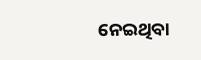ନେଇଥିବା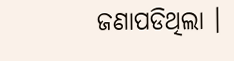ଜଣାପଡିଥିଲା ।